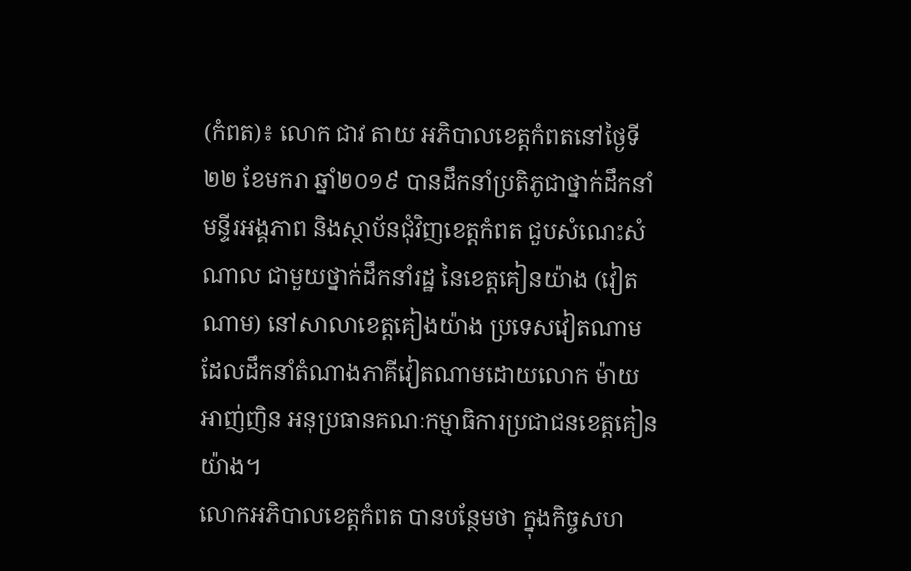(កំពត)៖ លោក ជាវ តាយ អភិបាលខេត្តកំពតនៅថ្ងៃទី២២ ខែមករា ឆ្នាំ២០១៩ បានដឹកនាំប្រតិភូជាថ្នាក់ដឹកនាំមន្ទីរអង្គភាព និងស្ថាប័នជុំវិញខេត្តកំពត ជួបសំណេះសំណាល ជាមួយថ្នាក់ដឹកនាំរដ្ឋ នៃខេត្តគៀនយ៉ាង (វៀតណាម) នៅសាលាខេត្តគៀងយ៉ាង ប្រទេសវៀតណាម ដែលដឹកនាំតំណាងភាគីវៀតណាមដោយលោក ម៉ាយ អាញ់ញិន អនុប្រធានគណៈកម្មាធិការប្រជាជនខេត្តគៀនយ៉ាង។
លោកអភិបាលខេត្តកំពត បានបន្ថែមថា ក្នុងកិច្ចសហ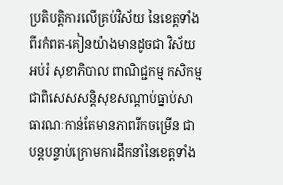ប្រតិបត្តិការលើគ្រប់វិស័យ នៃខេត្តទាំងពីរកំពត-គៀនយ៉ាងមានដូចជា វិស័យអប់រំ សុខាភិបាល ពាណិជ្ជកម្ម កសិកម្ម ជាពិសេសសន្ដិសុខសណ្ដាប់ធ្នាប់សាធារណៈកាន់តែមានភាពរីកចម្រើន ជាបន្តបន្ទាប់ក្រោមការដឹកនាំនៃខេត្តទាំង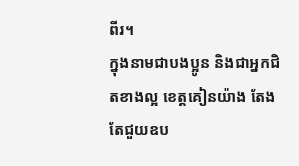ពីរ។
ក្នុងនាមជាបងប្អូន និងជាអ្នកជិតខាងល្អ ខេត្តគៀនយ៉ាង តែងតែជួយឧប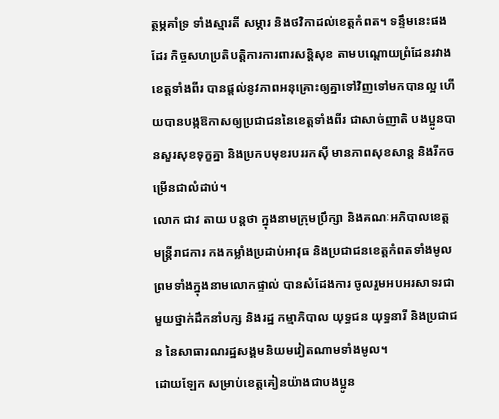ត្ថម្ភគាំទ្រ ទាំងស្មារតី សម្ភារ និងថវិកាដល់ខេត្តកំពត។ ទន្ទឹមនេះផងដែរ កិច្ចសហប្រតិបត្តិការការពារសន្តិសុខ តាមបណ្តោយព្រំដែនរវាងខេត្តទាំងពីរ បានផ្តល់នូវភាពអនុគ្រោះឲ្យគ្នាទៅវិញទៅមកបានល្អ ហើយបានបង្កឱកាសឲ្យប្រជាជននៃខេត្តទាំងពីរ ជាសាច់ញាតិ បងប្អូនបានសួរសុខទុក្ខគ្នា និងប្រកបមុខរបររកស៊ី មានភាពសុខសាន្ត និងរីកចម្រើនជាលំដាប់។
លោក ជាវ តាយ បន្តថា ក្នុងនាមក្រុមប្រឹក្សា និងគណៈអភិបាលខេត្ត មន្ត្រីរាជការ កងកម្លាំងប្រដាប់អាវុធ និងប្រជាជនខេត្តកំពតទាំងមូល ព្រមទាំងក្នុងនាមលោកផ្ទាល់ បានសំដែងការ ចូលរួមអបអរសាទរជាមួយថ្នាក់ដឹកនាំបក្ស និងរដ្ឋ កម្មាភិបាល យុទ្ធជន យុទ្ធនារី និងប្រជាជន នៃសាធារណរដ្ឋសង្គមនិយមវៀតណាមទាំងមូល។
ដោយឡែក សម្រាប់ខេត្តគៀនយ៉ាងជាបងប្អូន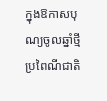ក្នុងឱកាសបុណ្យចូលឆ្នាំថ្មីប្រពៃណីជាតិ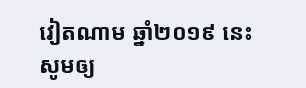វៀតណាម ឆ្នាំ២០១៩ នេះ សូមឲ្យ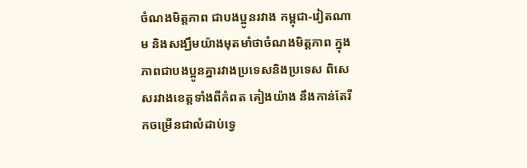ចំណងមិត្តភាព ជាបងប្អូនរវាង កម្ពុជា-វៀតណាម និងសង្ឃឹមយ៉ាងមុតមាំថាចំណងមិត្តភាព ក្នុងភាពជាបងប្អូនគ្នារវាងប្រទេសនិងប្រទេស ពិសេសរវាងខេត្តទាំងពីកំពត គៀងយ៉ាង នឹងកាន់តែរីកចម្រើនជាលំដាប់ទ្វេ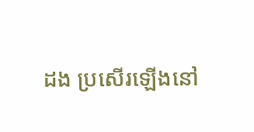ដង ប្រសើរឡើងនៅ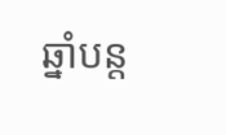ឆ្នាំបន្ត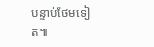បន្ទាប់ថែមទៀត៕